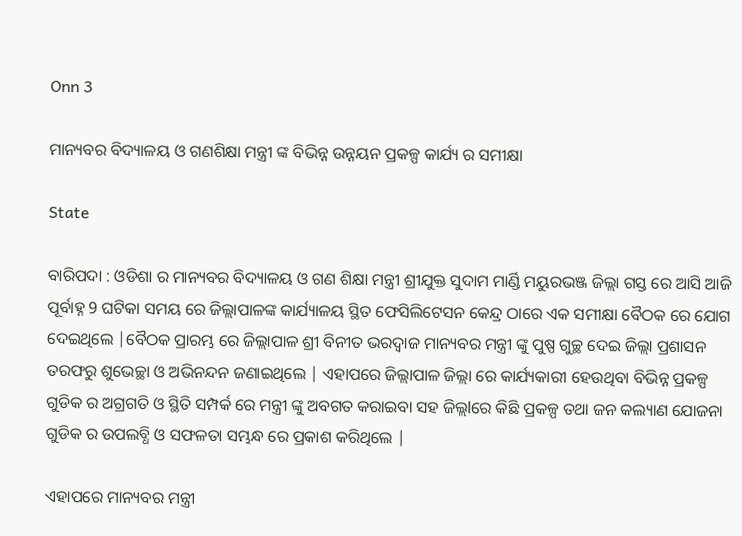Onn 3

ମାନ୍ୟବର ବିଦ୍ୟାଳୟ ଓ ଗଣଶିକ୍ଷା ମନ୍ତ୍ରୀ ଙ୍କ ବିଭିନ୍ନ ଉନ୍ନୟନ ପ୍ରକଳ୍ପ କାର୍ଯ୍ୟ ର ସମୀକ୍ଷା

State

ବାରିପଦା : ଓଡିଶା ର ମାନ୍ୟବର ବିଦ୍ୟାଳୟ ଓ ଗଣ ଶିକ୍ଷା ମନ୍ତ୍ରୀ ଶ୍ରୀଯୁକ୍ତ ସୁଦାମ ମାର୍ଣ୍ଡି ମୟୁରଭଞ୍ଜ ଜିଲ୍ଲା ଗସ୍ତ ରେ ଆସି ଆଜି ପୂର୍ବାହ୍ନ 9 ଘଟିକା ସମୟ ରେ ଜିଲ୍ଲାପାଳଙ୍କ କାର୍ଯ୍ୟାଳୟ ସ୍ଥିତ ଫେସିଲିଟେସନ କେନ୍ଦ୍ର ଠାରେ ଏକ ସମୀକ୍ଷା ବୈଠକ ରେ ଯୋଗ ଦେଇଥିଲେ |ବୈଠକ ପ୍ରାରମ୍ଭ ରେ ଜିଲ୍ଲାପାଳ ଶ୍ରୀ ବିନୀତ ଭରଦ୍ୱାଜ ମାନ୍ୟବର ମନ୍ତ୍ରୀ ଙ୍କୁ ପୁଷ୍ପ ଗୁଚ୍ଛ ଦେଇ ଜିଲ୍ଲା ପ୍ରଶାସନ ତରଫରୁ ଶୁଭେଚ୍ଛା ଓ ଅଭିନନ୍ଦନ ଜଣାଇଥିଲେ | ଏହାପରେ ଜିଲ୍ଲାପାଳ ଜିଲ୍ଲା ରେ କାର୍ଯ୍ୟକାରୀ ହେଉଥିବା ବିଭିନ୍ନ ପ୍ରକଳ୍ପ ଗୁଡିକ ର ଅଗ୍ରଗତି ଓ ସ୍ଥିତି ସମ୍ପର୍କ ରେ ମନ୍ତ୍ରୀ ଙ୍କୁ ଅବଗତ କରାଇବା ସହ ଜିଲ୍ଲlରେ କିଛି ପ୍ରକଳ୍ପ ତଥା ଜନ କଲ୍ୟାଣ ଯୋଜନା ଗୁଡିକ ର ଉପଲବ୍ଧି ଓ ସଫଳତା ସମ୍ଭନ୍ଧ ରେ ପ୍ରକାଶ କରିଥିଲେ |

ଏହାପରେ ମାନ୍ୟବର ମନ୍ତ୍ରୀ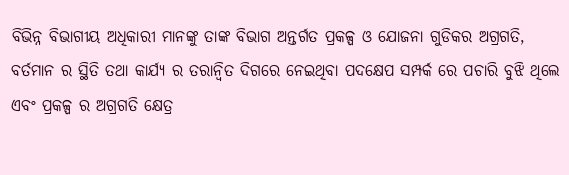ବିଭିନ୍ନ ବିଭାଗୀୟ ଅଧିକାରୀ ମାନଙ୍କୁ ତାଙ୍କ ବିଭାଗ ଅନ୍ତର୍ଗତ ପ୍ରକଳ୍ପ ଓ ଯୋଜନା ଗୁଡିକର ଅଗ୍ରଗତି, ବର୍ତମାନ ର ସ୍ଥିତି ତଥା କାର୍ଯ୍ୟ ର ତରାନ୍ୱିତ ଦିଗରେ ନେଇଥିବା ପଦକ୍ଷେପ ସମ୍ପର୍କ ରେ ପଚାରି ବୁଝି ଥିଲେ ଏବଂ ପ୍ରକଳ୍ପ ର ଅଗ୍ରଗତି କ୍ଷେତ୍ର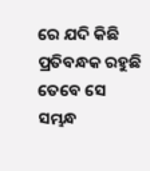ରେ ଯଦି କିଛି ପ୍ରତିବନ୍ଧକ ରହୁଛି ତେବେ ସେ ସମ୍ଭନ୍ଧ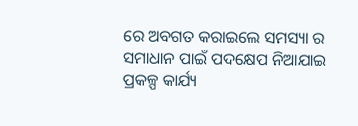ରେ ଅବଗତ କରାଇଲେ ସମସ୍ୟା ର ସମାଧାନ ପାଇଁ ପଦକ୍ଷେପ ନିଆଯାଇ ପ୍ରକଳ୍ପ କାର୍ଯ୍ୟ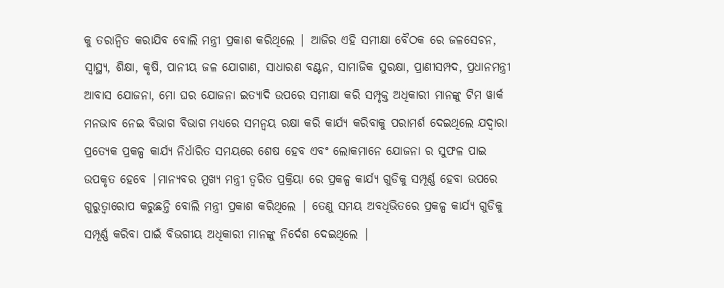କୁ ତରାନ୍ୱିତ କରାଯିବ ବୋଲି ମନ୍ତ୍ରୀ ପ୍ରକାଶ କରିଥିଲେ | ଆଜିର ଏହି ସମୀକ୍ଷା ବୈଠକ ରେ ଜଳସେଚନ, ସ୍ୱାସ୍ଥ୍ୟ, ଶିକ୍ଷା, କୃଷି, ପାନୀୟ ଜଳ ଯୋଗାଣ, ସାଧାରଣ ବଣ୍ଟନ, ସାମାଜିକ ସୁରକ୍ଷା, ପ୍ରାଣୀସମ୍ପଦ, ପ୍ରଧାନମନ୍ତ୍ରୀ ଆବାସ ଯୋଜନା, ମୋ ଘର ଯୋଜନା ଇତ୍ୟାଦି ଉପରେ ସମୀକ୍ଷା କରି ସମ୍ପୃକ୍ତ ଅଧିକାରୀ ମାନଙ୍କୁ ଟିମ ୱାର୍କ ମନଭାବ ନେଇ ବିଭାଗ ବିଭାଗ ମଧ୍ୟରେ ସମନ୍ୱୟ ରକ୍ଷା କରି କାର୍ଯ୍ୟ କରିବାକୁ ପରାମର୍ଶ ଦେଇଥିଲେ ଯଦ୍ୱାରା ପ୍ରତ୍ୟେକ ପ୍ରକଳ୍ପ କାର୍ଯ୍ୟ ନିର୍ଧାରିତ ସମୟରେ ଶେଷ ହେବ ଏବଂ ଲୋକମାନେ ଯୋଜନା ର ସୁଫଳ ପାଇ ଉପକୃତ ହେବେ |ମାନ୍ୟବର ମୁଖ୍ୟ ମନ୍ତ୍ରୀ ତ୍ୱରିତ ପ୍ରକ୍ରିୟା ରେ ପ୍ରକଳ୍ପ କାର୍ଯ୍ୟ ଗୁଡିକୁ ସମ୍ପୂର୍ଣ୍ଣ ହେବା ଉପରେ ଗୁରୁତ୍ୱାରୋପ କରୁଛନ୍ତି ବୋଲି ମନ୍ତ୍ରୀ ପ୍ରକାଶ କରିଥିଲେ | ତେଣୁ ସମୟ ଅବଧିଭିତରେ ପ୍ରକଳ୍ପ କାର୍ଯ୍ୟ ଗୁଡିକୁ ସମ୍ପୂର୍ଣ୍ଣ କରିବା ପାଇଁ ବିଭଗୀୟ ଅଧିକାରୀ ମାନଙ୍କୁ ନିର୍ଦେଶ ଦେଇଥିଲେ |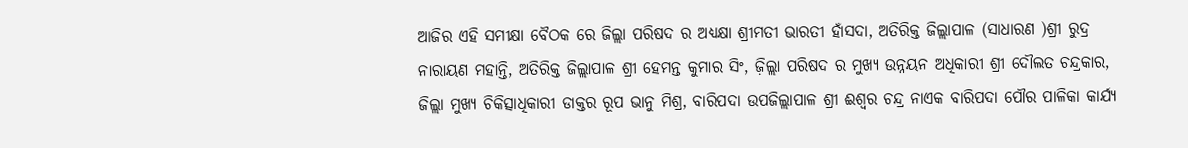ଆଜିର ଏହି ସମୀକ୍ଷା ବୈଠକ ରେ ଜିଲ୍ଲା ପରିଷଦ ର ଅଧ୍ୟକ୍ଷା ଶ୍ରୀମତୀ ଭାରତୀ ହାଁସଦା, ଅତିରିକ୍ତ ଜିଲ୍ଲାପାଳ (ସାଧାରଣ )ଶ୍ରୀ ରୁଦ୍ର ନାରାୟଣ ମହାନ୍ତି, ଅତିରିକ୍ତ ଜିଲ୍ଲାପାଳ ଶ୍ରୀ ହେମନ୍ତ କୁମାର ସିଂ, ଜ଼ିଲ୍ଲା ପରିଷଦ ର ମୁଖ୍ୟ ଉନ୍ନୟନ ଅଧିକାରୀ ଶ୍ରୀ ଦୌଲତ ଚନ୍ଦ୍ରକାର, ଜିଲ୍ଲା ମୁଖ୍ୟ ଚିକିତ୍ସାଧିକାରୀ ଡାକ୍ତର ରୂପ ଭାନୁ ମିଶ୍ର, ବାରିପଦା ଉପଜିଲ୍ଲାପାଳ ଶ୍ରୀ ଈଶ୍ୱର ଚନ୍ଦ୍ର ନାଏକ ବାରିପଦା ପୌର ପାଳିକା କାର୍ଯ୍ୟ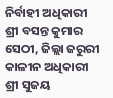ନିର୍ବାହୀ ଅଧିକାରୀ ଶ୍ରୀ ବସନ୍ତ କୁମାର ସେଠୀ, ଜିଲ୍ଲା ଜରୁରୀ କାଳୀନ ଅଧିକାରୀ ଶ୍ରୀ ସୁଜୟ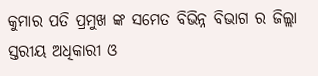କୁମାର ପତି ପ୍ରମୁଖ ଙ୍କ ସମେତ ବିଭିନ୍ନ ବିଭାଗ ର ଜିଲ୍ଲା ସ୍ତରୀୟ ଅଧିକାରୀ ଓ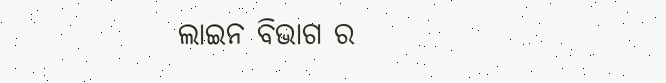ଲାଇନ ବିଭାଗ ର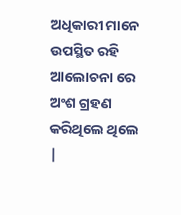ଅଧିକାରୀ ମାନେ ଉପସ୍ଥିତ ରହି ଆଲୋଚନା ରେ ଅଂଶ ଗ୍ରହଣ କରିଥିଲେ ଥିଲେ |